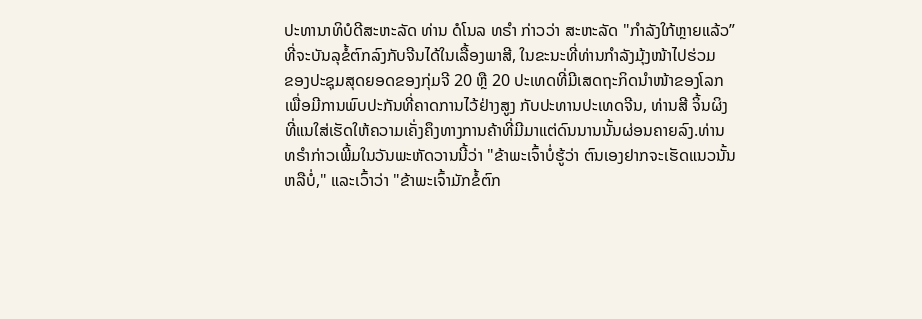ປະທານາທິບໍດີສະຫະລັດ ທ່ານ ດໍໂນລ ທຣຳ ກ່າວວ່າ ສະຫະລັດ "ກຳລັງໃກ້ຫຼາຍແລ້ວ”
ທີ່ຈະບັນລຸຂໍ້ຕົກລົງກັບຈີນໄດ້ໃນເລື້ອງພາສີ, ໃນຂະນະທີ່ທ່ານກຳລັງມຸ້ງໜ້າໄປຮ່ວມ
ຂອງປະຊຸມສຸດຍອດຂອງກຸ່ມຈີ 20 ຫຼື 20 ປະເທດທີ່ມີເສດຖະກິດນຳໜ້າຂອງໂລກ
ເພື່ອມີການພົບປະກັນທີ່ຄາດການໄວ້ຢ່າງສູງ ກັບປະທານປະເທດຈີນ, ທ່ານສີ ຈິ້ນຜິງ
ທີ່ແນໃສ່ເຮັດໃຫ້ຄວາມເຄັ່ງຄຶງທາງການຄ້າທີ່ມີມາແຕ່ດົນນານນັ້ນຜ່ອນຄາຍລົງ.ທ່ານ
ທຣຳກ່າວເພີ້ມໃນວັນພະຫັດວານນີ້ວ່າ "ຂ້າພະເຈົ້າບໍ່ຮູ້ວ່າ ຕົນເອງຢາກຈະເຮັດແນວນັ້ນ
ຫລືບໍ່," ແລະເວົ້າວ່າ "ຂ້າພະເຈົ້າມັກຂໍ້ຕົກ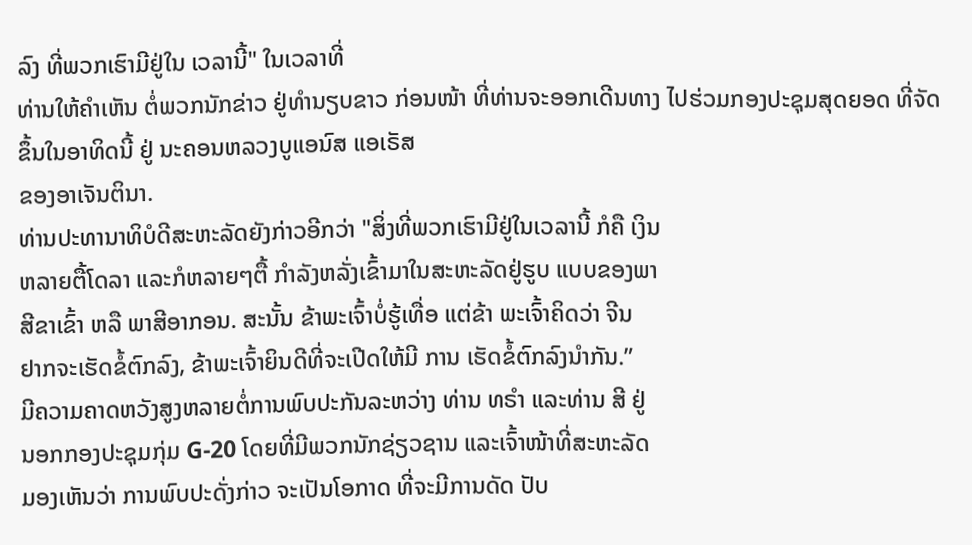ລົງ ທີ່ພວກເຮົາມີຢູ່ໃນ ເວລານີ້" ໃນເວລາທີ່
ທ່ານໃຫ້ຄໍາເຫັນ ຕໍ່ພວກນັກຂ່າວ ຢູ່ທໍານຽບຂາວ ກ່ອນໜ້າ ທີ່ທ່ານຈະອອກເດີນທາງ ໄປຮ່ວມກອງປະຊຸມສຸດຍອດ ທີ່ຈັດຂຶ້ນໃນອາທິດນີ້ ຢູ່ ນະຄອນຫລວງບູແອນົສ ແອເຣັສ
ຂອງອາເຈັນຕິນາ.
ທ່ານປະທານາທິບໍດີສະຫະລັດຍັງກ່າວອີກວ່າ "ສິ່ງທີ່ພວກເຮົາມີຢູ່ໃນເວລານີ້ ກໍຄື ເງິນ
ຫລາຍຕື້ໂດລາ ແລະກໍຫລາຍໆຕື້ ກໍາລັງຫລັ່ງເຂົ້າມາໃນສະຫະລັດຢູ່ຮູບ ແບບຂອງພາ
ສີຂາເຂົ້າ ຫລື ພາສີອາກອນ. ສະນັ້ນ ຂ້າພະເຈົ້າບໍ່ຮູ້ເທື່ອ ແຕ່ຂ້າ ພະເຈົ້າຄິດວ່າ ຈີນ
ຢາກຈະເຮັດຂໍ້ຕົກລົງ, ຂ້າພະເຈົ້າຍິນດີທີ່ຈະເປີດໃຫ້ມີ ການ ເຮັດຂໍ້ຕົກລົງນໍາກັນ.”
ມີຄວາມຄາດຫວັງສູງຫລາຍຕໍ່ການພົບປະກັນລະຫວ່າງ ທ່ານ ທຣໍາ ແລະທ່ານ ສີ ຢູ່
ນອກກອງປະຊຸມກຸ່ມ G-20 ໂດຍທີ່ມີພວກນັກຊ່ຽວຊານ ແລະເຈົ້າໜ້າທີ່ສະຫະລັດ
ມອງເຫັນວ່າ ການພົບປະດັ່ງກ່າວ ຈະເປັນໂອກາດ ທີ່ຈະມີການດັດ ປັບ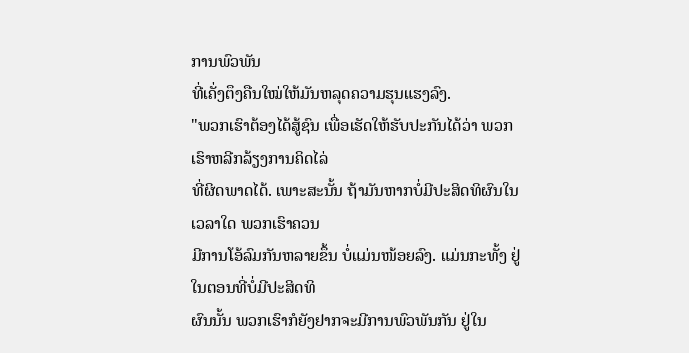ການພົວພັນ
ທີ່ເຄັ່ງຕຶງຄືນໃໝ່ໃຫ້ມັນຫລຸດຄວາມຮຸນແຮງລົງ.
"ພວກເຮົາຕ້ອງໄດ້ສູ້ຊົນ ເພື່ອເຮັດໃຫ້ຮັບປະກັນໄດ້ວ່າ ພວກເຮົາຫລີກລ້ຽງການຄິດໄລ່
ທີ່ຜິດພາດໄດ້. ເພາະສະນັ້ນ ຖ້າມັນຫາກບໍ່ມີປະສິດທິຜົນໃນເວລາໃດ ພວກເຮົາຄວນ
ມີການໂອ້ລົມກັນຫລາຍຂຶ້ນ ບໍ່ແມ່ນໜ້ອຍລົງ. ແມ່ນກະທັ້ງ ຢູ່ໃນຕອນທີ່ບໍ່ມີປະສິດທິ
ຜົນນັ້ນ ພວກເຮົາກໍຍັງຢາກຈະມີການພົວພັນກັນ ຢູ່ໃນ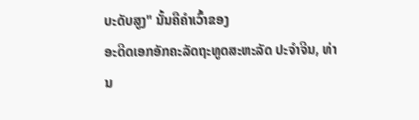ບະດັບສູງ" ນັ້ນຄືຄຳເວົ້າຂອງ
ອະດີດເອກອັກຄະລັດຖະທູດສະຫະລັດ ປະຈຳຈີນ, ທ່ານ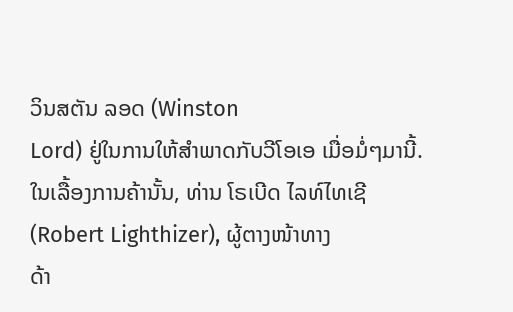ວິນສຕັນ ລອດ (Winston
Lord) ຢູ່ໃນການໃຫ້ສຳພາດກັບວີໂອເອ ເມື່ອມໍ່ໆມານີ້.
ໃນເລື້ອງການຄ້ານັ້ນ, ທ່ານ ໂຣເບີດ ໄລທ໌ໄທເຊີ (Robert Lighthizer), ຜູ້ຕາງໜ້າທາງ
ດ້າ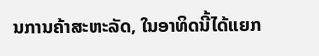ນການຄ້າສະຫະລັດ, ໃນອາທິດນີ້ໄດ້ແຍກ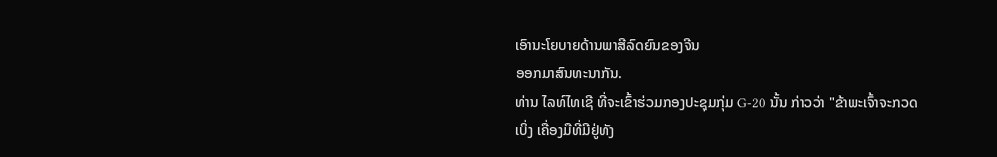ເອົານະໂຍບາຍດ້ານພາສີລົດຍົນຂອງຈີນ
ອອກມາສົນທະນາກັນ.
ທ່ານ ໄລທ໌ໄທເຊີ ທີ່ຈະເຂົ້າຮ່ວມກອງປະຊຸມກຸ່ມ G-20 ນັ້ນ ກ່າວວ່າ "ຂ້າພະເຈົ້າຈະກວດ
ເບິ່ງ ເຄື່ອງມືທີ່ມີຢູ່ທັງ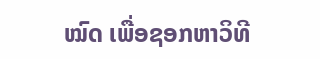ໝົດ ເພື່ອຊອກຫາວິທີ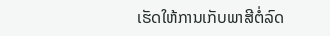ເຮັດໃຫ້ການເກັບພາສີຕໍ່ລົດ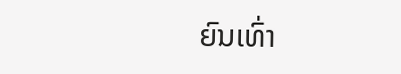ຍົນເທົ່າ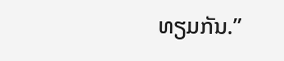ທຽມກັນ.”